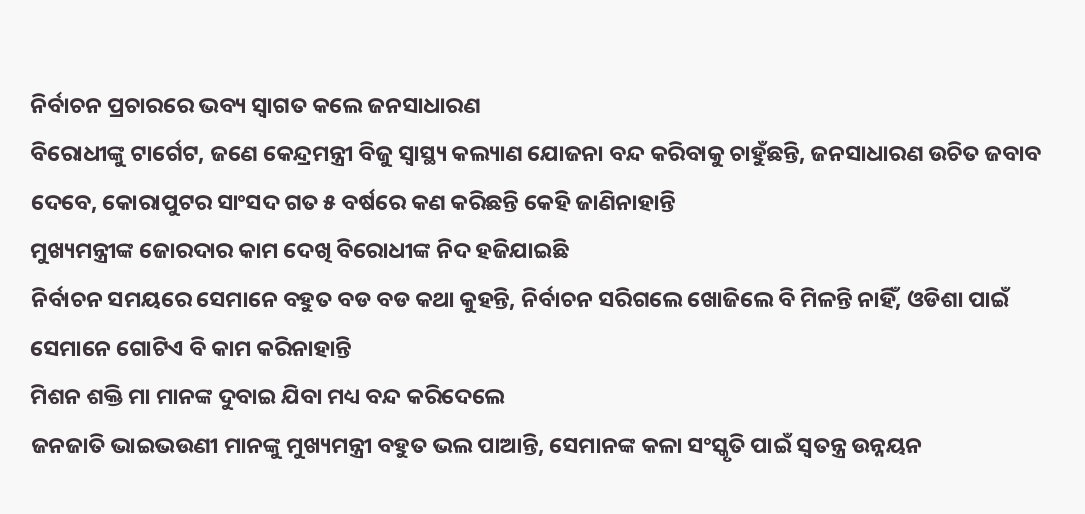ନିର୍ବାଚନ ପ୍ରଚାରରେ ଭବ୍ୟ ସ୍ବାଗତ କଲେ ଜନସାଧାରଣ
ବିରୋଧୀଙ୍କୁ ଟାର୍ଗେଟ, ଜଣେ କେନ୍ଦ୍ରମନ୍ତ୍ରୀ ବିଜୁ ସ୍ବାସ୍ଥ୍ୟ କଲ୍ୟାଣ ଯୋଜନା ବନ୍ଦ କରିବାକୁ ଚାହୁଁଛନ୍ତି, ଜନସାଧାରଣ ଉଚିତ ଜବାବ ଦେବେ, କୋରାପୁଟର ସାଂସଦ ଗତ ୫ ବର୍ଷରେ କଣ କରିଛନ୍ତି କେହି ଜାଣିନାହାନ୍ତି
ମୁଖ୍ୟମନ୍ତ୍ରୀଙ୍କ ଜୋରଦାର କାମ ଦେଖି ବିରୋଧୀଙ୍କ ନିଦ ହଜିଯାଇଛି
ନିର୍ବାଚନ ସମୟରେ ସେମାନେ ବହୁତ ବଡ ବଡ କଥା କୁହନ୍ତି, ନିର୍ବାଚନ ସରିଗଲେ ଖୋଜିଲେ ବି ମିଳନ୍ତି ନାହିଁ, ଓଡିଶା ପାଇଁ ସେମାନେ ଗୋଟିଏ ବି କାମ କରିନାହାନ୍ତି
ମିଶନ ଶକ୍ତି ମା ମାନଙ୍କ ଦୁବାଇ ଯିବା ମଧ୍ୟ ବନ୍ଦ କରିଦେଲେ
ଜନଜାତି ଭାଇଭଉଣୀ ମାନଙ୍କୁ ମୁଖ୍ୟମନ୍ତ୍ରୀ ବହୁତ ଭଲ ପାଆନ୍ତି, ସେମାନଙ୍କ କଳା ସଂସ୍କୃତି ପାଇଁ ସ୍ବତନ୍ତ୍ର ଉନ୍ନୟନ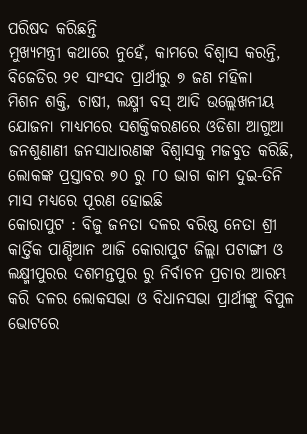ପରିଷଦ କରିଛନ୍ତି
ମୁଖ୍ୟମନ୍ତ୍ରୀ କଥାରେ ନୁହେଁ, କାମରେ ବିଶ୍ବାସ କରନ୍ତି,
ବିଜେଡିର ୨୧ ସାଂସଦ ପ୍ରାର୍ଥୀରୁ ୭ ଜଣ ମହିଳା
ମିଶନ ଶକ୍ତି, ଚାଷୀ, ଲକ୍ଷ୍ମୀ ବସ୍ ଆଦି ଉଲ୍ଲେଖନୀୟ ଯୋଜନା ମାଧ୍ୟମରେ ସଶକ୍ତିକରଣରେ ଓଡିଶା ଆଗୁଆ
ଜନଶୁଣାଣୀ ଜନସାଧାରଣଙ୍କ ବିଶ୍ବାସକୁ ମଜବୁତ କରିଛି, ଲୋକଙ୍କ ପ୍ରସ୍ତାବର ୭୦ ରୁ ୮୦ ଭାଗ କାମ ଦୁଇ-ତିନି ମାସ ମଧ୍ୟରେ ପୂରଣ ହୋଇଛି
କୋରାପୁଟ : ବିଜୁ ଜନତା ଦଳର ବରିଷ୍ଠ ନେତା ଶ୍ରୀ କାର୍ତ୍ତିକ ପାଣ୍ଡିଆନ ଆଜି କୋରାପୁଟ ଜିଲ୍ଲା ପଟାଙ୍ଗୀ ଓ ଲକ୍ଷ୍ମୀପୁରର ଦଶମନ୍ତପୁର ରୁ ନିର୍ବାଚନ ପ୍ରଚାର ଆରମ୍ଭ କରି ଦଳର ଲୋକସଭା ଓ ବିଧାନସଭା ପ୍ରାର୍ଥୀଙ୍କୁ ବିପୁଳ ଭୋଟରେ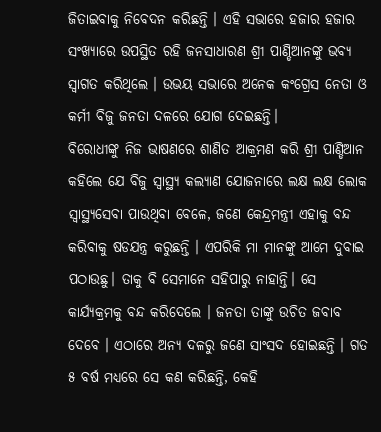ଜିତାଇବାକୁ ନିବେଦନ କରିଛନ୍ତି । ଏହି ସଭାରେ ହଜାର ହଜାର ସଂଖ୍ୟାରେ ଉପସ୍ଥିତ ରହି ଜନସାଧାରଣ ଶ୍ରୀ ପାଣ୍ଡିଆନଙ୍କୁ ଭବ୍ୟ ସ୍ବାଗତ କରିଥିଲେ । ଉଭୟ ସଭାରେ ଅନେକ କଂଗ୍ରେସ ନେତା ଓ କର୍ମୀ ବିଜୁ ଜନତା ଦଳରେ ଯୋଗ ଦେଇଛନ୍ତି।
ବିରୋଧୀଙ୍କୁ ନିଜ ଭାଷଣରେ ଶାଣିତ ଆକ୍ରମଣ କରି ଶ୍ରୀ ପାଣ୍ଡିଆନ କହିଲେ ଯେ ବିଜୁ ସ୍ବାସ୍ଥ୍ୟ କଲ୍ୟାଣ ଯୋଜନାରେ ଲକ୍ଷ ଲକ୍ଷ ଲୋକ ସ୍ବାସ୍ଥ୍ୟସେବା ପାଉଥିବା ବେଳେ, ଜଣେ କେନ୍ଦ୍ରମନ୍ତ୍ରୀ ଏହାକୁ ବନ୍ଦ କରିବାକୁ ଷଡଯନ୍ତ୍ର କରୁଛନ୍ତି । ଏପରିକି ମା ମାନଙ୍କୁ ଆମେ ଦୁବାଇ ପଠାଉଛୁ। ତାକୁ ବି ସେମାନେ ସହିପାରୁ ନାହାନ୍ତି। ସେ କାର୍ଯ୍ୟକ୍ରମକୁ ବନ୍ଦ କରିଦେଲେ । ଜନତା ତାଙ୍କୁ ଉଚିତ ଜବାବ ଦେବେ । ଏଠାରେ ଅନ୍ୟ ଦଳରୁ ଜଣେ ସାଂସଦ ହୋଇଛନ୍ତି । ଗତ ୫ ବର୍ଷ ମଧ୍ୟରେ ସେ କଣ କରିଛନ୍ତି, କେହି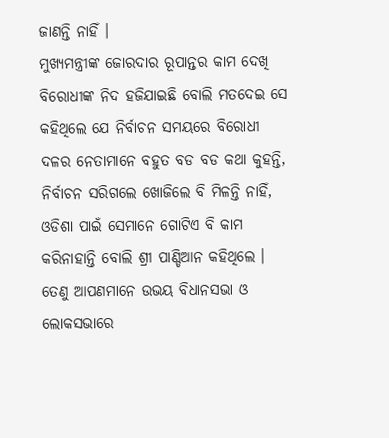ଜାଣନ୍ତି ନାହିଁ ।
ମୁଖ୍ୟମନ୍ତ୍ରୀଙ୍କ ଜୋରଦାର ରୂପାନ୍ତର କାମ ଦେଖି ବିରୋଧୀଙ୍କ ନିଦ ହଜିଯାଇଛି ବୋଲି ମତଦେଇ ସେ କହିଥିଲେ ଯେ ନିର୍ବାଚନ ସମୟରେ ବିରୋଧୀ ଦଳର ନେତାମାନେ ବହୁତ ବଡ ବଡ କଥା କୁହନ୍ତି, ନିର୍ବାଚନ ସରିଗଲେ ଖୋଜିଲେ ବି ମିଳନ୍ତି ନାହିଁ, ଓଡିଶା ପାଇଁ ସେମାନେ ଗୋଟିଏ ବି କାମ କରିନାହାନ୍ତି ବୋଲି ଶ୍ରୀ ପାଣ୍ଡିଆନ କହିଥିଲେ ।
ତେଣୁ ଆପଣମାନେ ଉଭୟ ବିଧାନସଭା ଓ ଲୋକସଭାରେ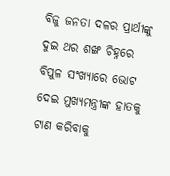ବିଜୁ ଜନତା ଦଳର ପ୍ରାର୍ଥୀଙ୍କୁ ଦୁଇ ଥର ଶଙ୍ଖ ଚିହ୍ନରେ ବିପୁଳ ସଂଖ୍ୟାରେ ଭୋଟ ଦେଇ ମୁଖ୍ୟମନ୍ତ୍ରୀଙ୍କ ହାତକୁ ଟାଣ କରିବାକୁ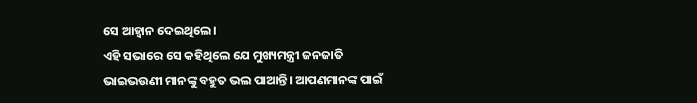ସେ ଆହ୍ବାନ ଦେଇଥିଲେ।
ଏହି ସଭାରେ ସେ କହିଥିଲେ ଯେ ମୁଖ୍ୟମନ୍ତ୍ରୀ ଜନଜାତି ଭାଇଭଉଣୀ ମାନଙ୍କୁ ବହୁତ ଭଲ ପାଆନ୍ତି। ଆପଣମାନଙ୍କ ପାଇଁ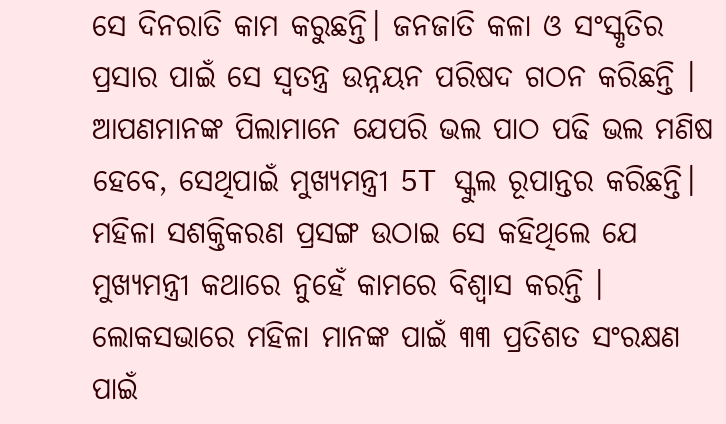ସେ ଦିନରାତି କାମ କରୁଛନ୍ତି। ଜନଜାତି କଳା ଓ ସଂସ୍କୃତିର ପ୍ରସାର ପାଇଁ ସେ ସ୍ବତନ୍ତ୍ର ଉନ୍ନୟନ ପରିଷଦ ଗଠନ କରିଛନ୍ତି । ଆପଣମାନଙ୍କ ପିଲାମାନେ ଯେପରି ଭଲ ପାଠ ପଢି ଭଲ ମଣିଷ ହେବେ, ସେଥିପାଇଁ ମୁଖ୍ୟମନ୍ତ୍ରୀ 5T ସ୍କୁଲ ରୂପାନ୍ତର କରିଛନ୍ତି।
ମହିଳା ସଶକ୍ତିକରଣ ପ୍ରସଙ୍ଗ ଉଠାଇ ସେ କହିଥିଲେ ଯେ ମୁଖ୍ୟମନ୍ତ୍ରୀ କଥାରେ ନୁହେଁ କାମରେ ବିଶ୍ବାସ କରନ୍ତି । ଲୋକସଭାରେ ମହିଳା ମାନଙ୍କ ପାଇଁ ୩୩ ପ୍ରତିଶତ ସଂରକ୍ଷଣ ପାଇଁ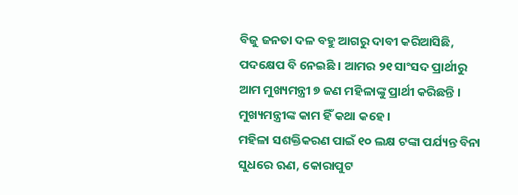ବିଜୁ ଜନତା ଦଳ ବହୁ ଆଗରୁ ଦାବୀ କରିଆସିଛି, ପଦକ୍ଷେପ ବି ନେଇଛି । ଆମର ୨୧ ସାଂସଦ ପ୍ରାର୍ଥୀରୁ ଆମ ମୁଖ୍ୟମନ୍ତ୍ରୀ ୭ ଜଣ ମହିଳାଙ୍କୁ ପ୍ରାର୍ଥୀ କରିଛନ୍ତି । ମୁଖ୍ୟମନ୍ତ୍ରୀଙ୍କ କାମ ହିଁ କଥା କହେ ।
ମହିଳା ସଶକ୍ତିକରଣ ପାଇଁ ୧୦ ଲକ୍ଷ ଟଙ୍କା ପର୍ଯ୍ୟନ୍ତ ବିନା ସୁଧରେ ଋଣ, କୋରାପୁଟ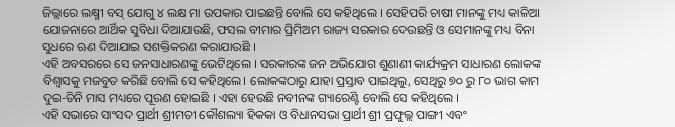ଜିଲ୍ଲାରେ ଲକ୍ଷ୍ମୀ ବସ୍ ଯୋଗୁ ୪ ଲକ୍ଷ ମା ଉପକାର ପାଇଛନ୍ତି ବୋଲି ସେ କହିଥିଲେ । ସେହିପରି ଚାଷୀ ମାନଙ୍କୁ ମଧ୍ୟ କାଳିଆ ଯୋଜନାରେ ଆର୍ଥିକ ସୁବିଧା ଦିଆଯାଉଛି, ଫସଲ ବୀମାର ପ୍ରିମିଅମ ରାଜ୍ୟ ସରକାର ଦେଉଛନ୍ତି ଓ ସେମାନଙ୍କୁ ମଧ୍ୟ ବିନା ସୁଧରେ ଋଣ ଦିଆଯାଇ ସଶକ୍ତିକରଣ କରାଯାଉଛି ।
ଏହି ଅବସରରେ ସେ ଜନସାଧାରଣଙ୍କୁ ଭେଟିଥିଲେ । ସରକାରଙ୍କ ଜନ ଅଭିଯୋଗ ଶୁଣାଣୀ କାର୍ଯ୍ୟକ୍ରମ ସାଧାରଣ ଲୋକଙ୍କ ବିଶ୍ବାସକୁ ମଜବୁତ କରିଛି ବୋଲି ସେ କହିଥିଲେ। ଲୋକଙ୍କଠାରୁ ଯାହା ପ୍ରସ୍ତାବ ପାଇଥିଲୁ, ସେଥିରୁ ୭୦ ରୁ ୮୦ ଭାଗ କାମ ଦୁଇ-ତିନି ମାସ ମଧ୍ୟରେ ପୂରଣ ହୋଇଛି । ଏହା ହେଉଛି ନବୀନଙ୍କ ଗ୍ୟାରେଣ୍ଟି ବୋଲି ସେ କହିଥିଲେ ।
ଏହି ସଭାରେ ସାଂସଦ ପ୍ରାର୍ଥୀ ଶ୍ରୀମତୀ କୌଶଲ୍ୟା ହିକକା ଓ ବିଧାନସଭା ପ୍ରାର୍ଥୀ ଶ୍ରୀ ପ୍ରଫୁଲ୍ଲ ପାଙ୍ଗୀ ଏବଂ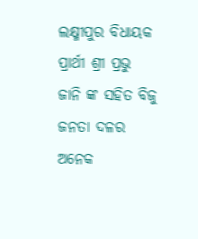ଲକ୍ଷ୍ମୀପୁର ବିଧାୟକ ପ୍ରାର୍ଥୀ ଶ୍ରୀ ପ୍ରଭୁ ଜାନି ଙ୍କ ସହିତ ବିଜୁ ଜନତା ଦଳର ଅନେକ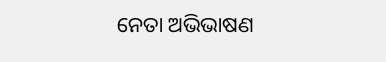ନେତା ଅଭିଭାଷଣ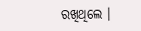ରଖିଥିଲେ ।